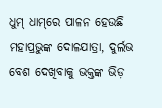ଧୁମ୍‌ ଧାମ୍‌ରେ ପାଳନ ହେଉଛି ମହାପ୍ରଭୁଙ୍କ ଦୋଳଯାତ୍ରା, ଦୁର୍ଲଭ ବେଶ ଦେଖିବାକୁ ଭକ୍ତଙ୍କ ଭିଡ଼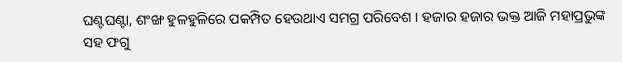ଘଣ୍ଟଘଣ୍ଟା, ଶଂଙ୍ଖ ହୁଳହୁଳିରେ ପକମ୍ପିତ ହେଉଥାଏ ସମଗ୍ର ପରିବେଶ । ହଜାର ହଜାର ଭକ୍ତ ଆଜି ମହାପ୍ରଭୁଙ୍କ ସହ ଫଗୁ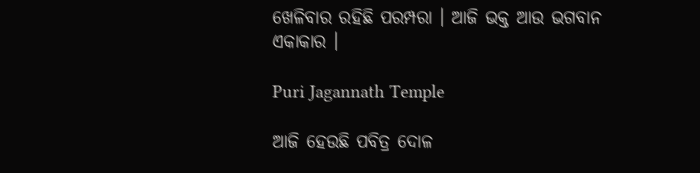ଖେଳିବାର ରହିଛି ପରମ୍ପରା । ଆଜି ଭକ୍ତ ଆଉ ଭଗବାନ ଏକାକାର ।

Puri Jagannath Temple

ଆଜି ହେଉଛି ପବିତ୍ର ଦୋଳ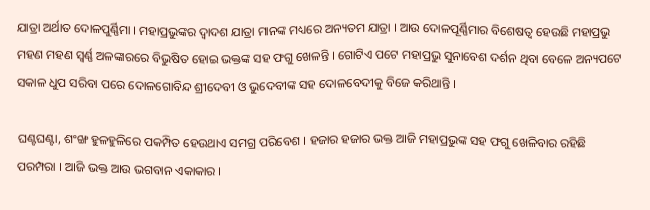ଯାତ୍ରା ଅର୍ଥାତ ଦୋଳପୁର୍ଣ୍ଣିମା । ମହାପ୍ରଭୁଙ୍କର ଦ୍ୱାଦଶ ଯାତ୍ରା ମାନଙ୍କ ମଧ୍ୟରେ ଅନ୍ୟତମ ଯାତ୍ରା । ଆଉ ଦୋଳପୂର୍ଣ୍ଣିମାର ବିଶେଷତ୍ୱ ହେଉଛି ମହାପ୍ରଭୁ ମହଣ ମହଣ ସ୍ୱର୍ଣ୍ଣ ଅଳଙ୍କାରରେ ବିଭୁଷିତ ହୋଇ ଭକ୍ତଙ୍କ ସହ ଫଗୁ ଖେଳନ୍ତି । ଗୋଟିଏ ପଟେ ମହାପ୍ରଭୁ ସୁନାବେଶ ଦର୍ଶନ ଥିବା ବେଳେ ଅନ୍ୟପଟେ ସକାଳ ଧୁପ ସରିବା ପରେ ଦୋଳଗୋବିନ୍ଦ ଶ୍ରୀଦେବୀ ଓ ଭୁଦେବୀଙ୍କ ସହ ଦୋଳବେଦୀକୁ ବିଜେ କରିଥାନ୍ତି ।

ଘଣ୍ଟଘଣ୍ଟା, ଶଂଙ୍ଖ ହୁଳହୁଳିରେ ପକମ୍ପିତ ହେଉଥାଏ ସମଗ୍ର ପରିବେଶ । ହଜାର ହଜାର ଭକ୍ତ ଆଜି ମହାପ୍ରଭୁଙ୍କ ସହ ଫଗୁ ଖେଳିବାର ରହିଛି ପରମ୍ପରା । ଆଜି ଭକ୍ତ ଆଉ ଭଗବାନ ଏକାକାର ।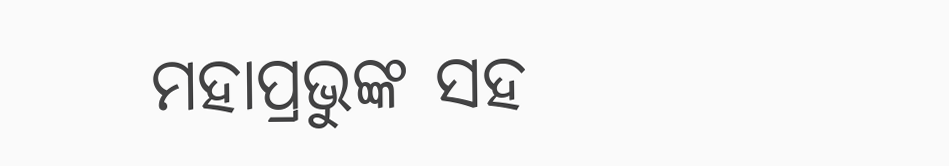ମହାପ୍ରଭୁଙ୍କ ସହ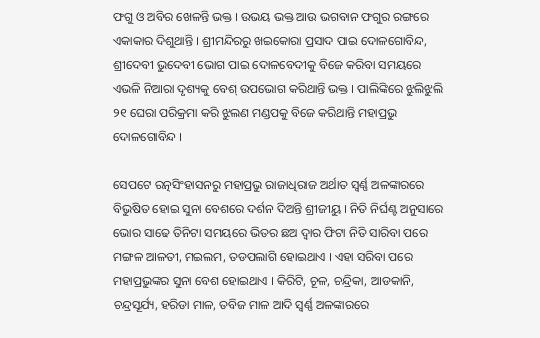ଫଗୁ ଓ ଅବିର ଖେଳନ୍ତି ଭକ୍ତ । ଉଭୟ ଭକ୍ତ ଆଉ ଭଗବାନ ଫଗୁର ରଙ୍ଗରେ ଏକାକାର ଦିଶୁଥାନ୍ତି । ଶ୍ରୀମନ୍ଦିରରୁ ଖଇକୋରା ପ୍ରସାଦ ପାଇ ଦୋଳଗୋବିନ୍ଦ, ଶ୍ରୀଦେବୀ ଭୁଦେବୀ ଭୋଗ ପାଇ ଦୋଳବେଦୀକୁ ବିଜେ କରିବା ସମୟରେ ଏଭଳି ନିଆରା ଦୃଶ୍ୟକୁ ବେଶ୍ ଉପଭୋଗ କରିଥାନ୍ତି ଭକ୍ତ । ପାଲିଙ୍କିରେ ଝୁଲିଝୁଲି ୨୧ ଘେରା ପରିକ୍ରମା କରି ଝୁଲଣ ମଣ୍ଡପକୁ ବିଜେ କରିଥାନ୍ତି ମହାପ୍ରଭୁ ଦୋଳଗୋବିନ୍ଦ ।

ସେପଟେ ରତ୍ନସିଂହାସନରୁ ମହାପ୍ରଭୁ ରାଜାଧିରାଜ ଅର୍ଥାତ ସ୍ୱର୍ଣ୍ଣ ଅଳଙ୍କାରରେ ବିଭୁଷିତ ହୋଇ ସୁନା ବେଶରେ ଦର୍ଶନ ଦିଅନ୍ତି ଶ୍ରୀଜୀୟୁ । ନିତି ନିର୍ଘଣ୍ଟ ଅନୁସାରେ ଭୋର ସାଢେ ତିନିଟା ସମୟରେ ଭିତର ଛଅ ଦ୍ୱାର ଫିଟା ନିତି ସାରିବା ପରେ ମଙ୍ଗଳ ଆଳତୀ, ମଇଲମ, ତଡପଲାଗି ହୋଇଥାଏ । ଏହା ସରିବା ପରେ ମହାପ୍ରଭୁଙ୍କର ସୁନା ବେଶ ହୋଇଥାଏ । କିରିଟି, ଚୂଳ, ଚନ୍ଦ୍ରିକା, ଆଡକାନି, ଚନ୍ଦ୍ରସୂର୍ଯ୍ୟ, ହରିଡା ମାଳ, ତବିଜ ମାଳ ଆଦି ସ୍ଵର୍ଣ୍ଣ ଅଳଙ୍କାରରେ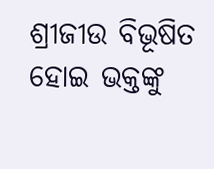ଶ୍ରୀଜୀଉ ବିଭୂଷିତ ହୋଇ ଭକ୍ତଙ୍କୁ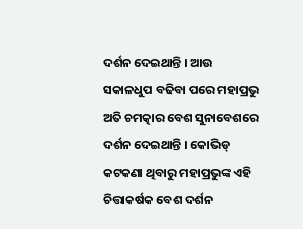ଦର୍ଶନ ଦେଇଥାନ୍ତି । ଆଉ ସକାଳଧୁପ ବଢିବା ପରେ ମହାପ୍ରଭୁ ଅତି ଚମତ୍କାର ବେଶ ସୁନାବେଶରେ ଦର୍ଶନ ଦେଇଥାନ୍ତି । କୋଭିଡ୍ କଟକଣା ଥିବାରୁ ମହାପ୍ରଭୁଙ୍କ ଏହି ଚିତ୍ତାକର୍ଷକ ବେଶ ଦର୍ଶନ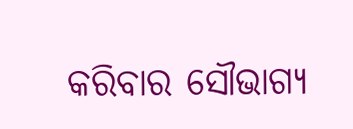କରିବାର ସୌଭାଗ୍ୟ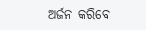ଅର୍ଜନ କରିବେ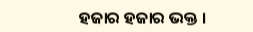ହଜାର ହଜାର ଭକ୍ତ ।